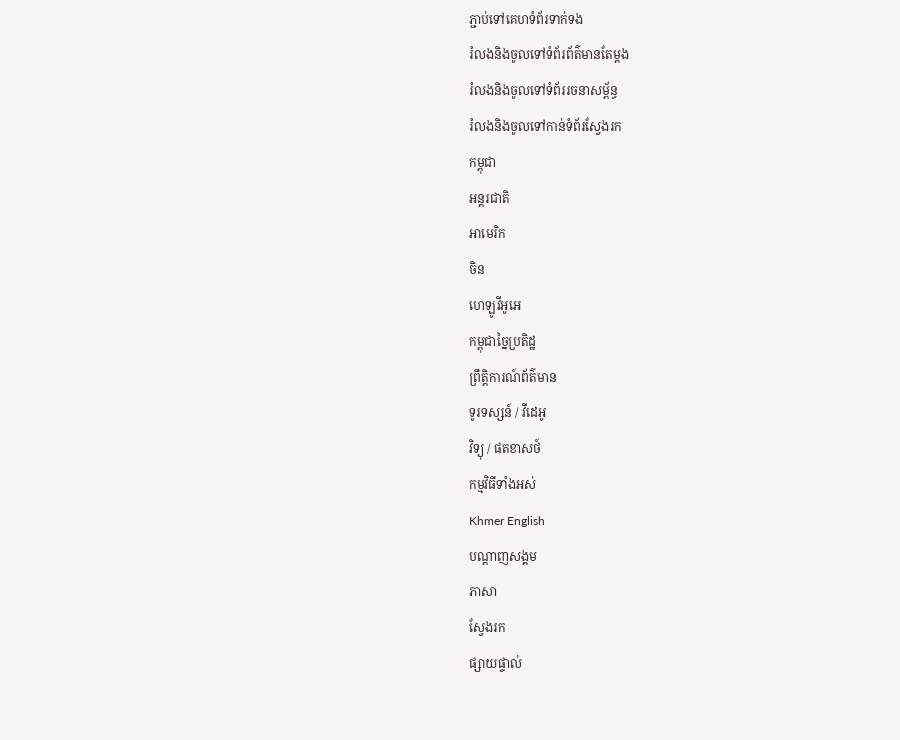ភ្ជាប់ទៅគេហទំព័រទាក់ទង
រំលងនិងចូលទៅទំព័រព័ត៌មានតែម្តង
រំលងនិងចូលទៅទំព័ររចនាសម្ព័ន្ធ
រំលងនិងចូលទៅកាន់ទំព័រស្វែងរក
កម្ពុជា
អន្តរជាតិ
អាមេរិក
ចិន
ហេឡូវីអូអេ
កម្ពុជាច្នៃប្រតិដ្ឋ
ព្រឹត្តិការណ៍ព័ត៌មាន
ទូរទស្សន៍ / វីដេអូ
វិទ្យុ / ផតខាសថ៍
កម្មវិធីទាំងអស់
Khmer English
បណ្តាញសង្គម
ភាសា
ស្វែងរក
ផ្សាយផ្ទាល់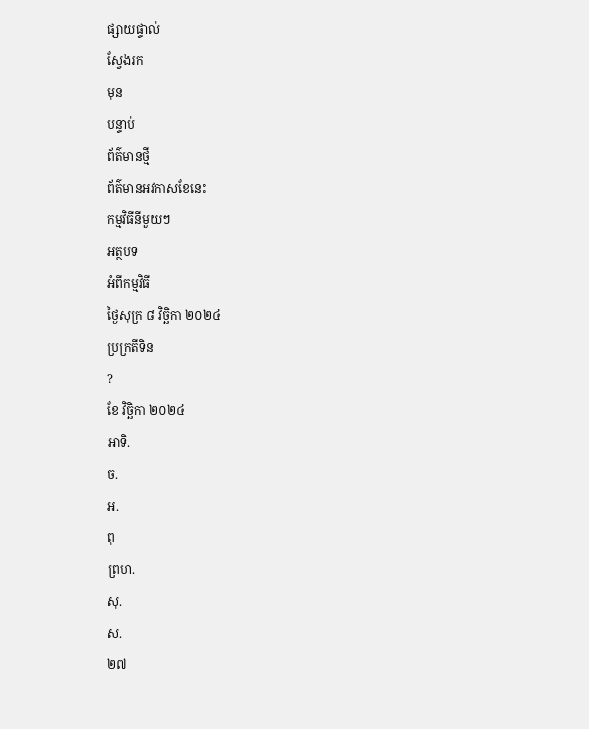ផ្សាយផ្ទាល់
ស្វែងរក
មុន
បន្ទាប់
ព័ត៌មានថ្មី
ព័ត៌មានអវកាសខែនេះ
កម្មវិធីនីមួយៗ
អត្ថបទ
អំពីកម្មវិធី
ថ្ងៃសុក្រ ៨ វិច្ឆិកា ២០២៤
ប្រក្រតីទិន
?
ខែ វិច្ឆិកា ២០២៤
អាទិ.
ច.
អ.
ពុ
ព្រហ.
សុ.
ស.
២៧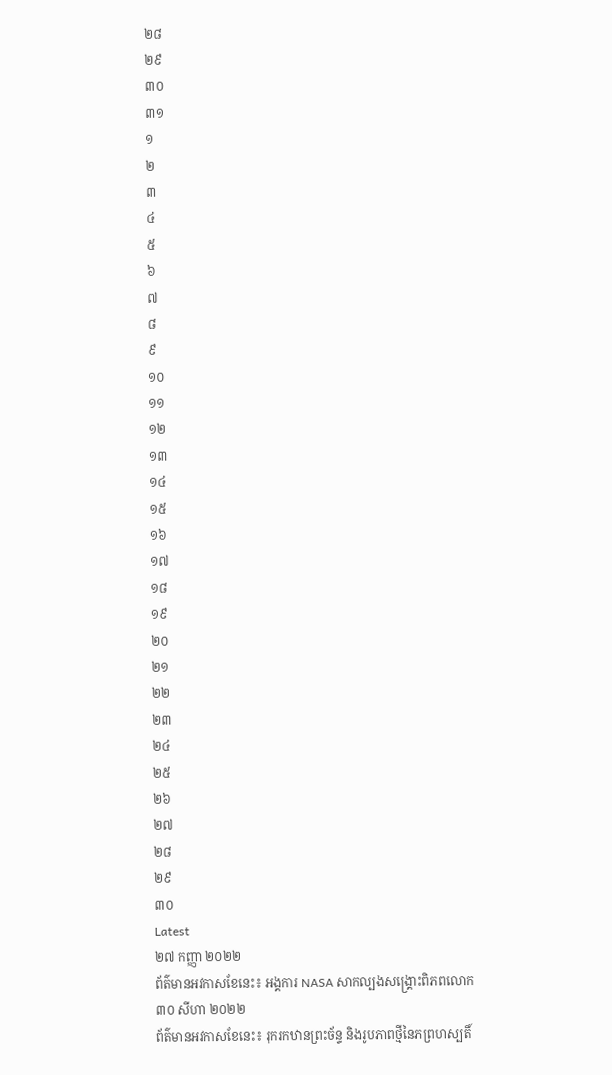២៨
២៩
៣០
៣១
១
២
៣
៤
៥
៦
៧
៨
៩
១០
១១
១២
១៣
១៤
១៥
១៦
១៧
១៨
១៩
២០
២១
២២
២៣
២៤
២៥
២៦
២៧
២៨
២៩
៣០
Latest
២៧ កញ្ញា ២០២២
ព័ត៌មានអវកាសខែនេះ៖ អង្គការ NASA សាកល្បងសង្គ្រោះពិភពលោក
៣០ សីហា ២០២២
ព័ត៌មានអវកាសខែនេះ៖ រុករកឋានព្រះច័ន្ទ និងរូបភាពថ្មីនៃភព្រហស្បតិ៍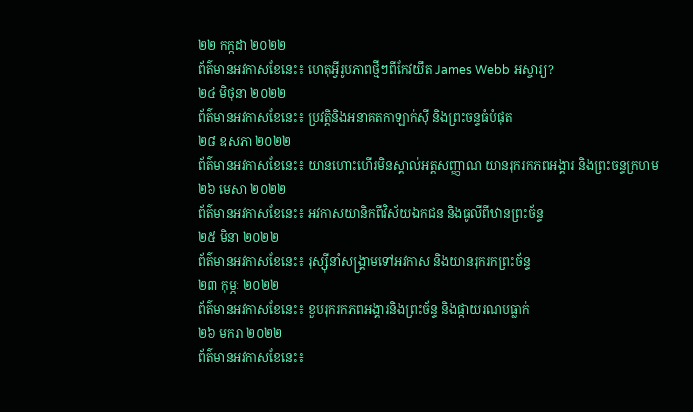២២ កក្កដា ២០២២
ព័ត៌មានអវកាសខែនេះ៖ ហេតុអ្វីរូបភាពថ្មីៗពីកែវយឹត James Webb អស្ចារ្យ?
២៤ មិថុនា ២០២២
ព័ត៌មានអវកាសខែនេះ៖ ប្រវត្តិនិងអនាគតកាឡាក់ស៊ី និងព្រះចន្ទធំបំផុត
២៨ ឧសភា ២០២២
ព័ត៌មានអវកាសខែនេះ៖ យានហោះហើរមិនស្គាល់អត្តសញ្ញាណ យានរុករកភពអង្គារ និងព្រះចន្ទក្រហម
២៦ មេសា ២០២២
ព័ត៌មានអវកាសខែនេះ៖ អវកាសយានិកពីវិស័យឯកជន និងធូលីពីឋានព្រះច័ន្ទ
២៥ មិនា ២០២២
ព័ត៌មានអវកាសខែនេះ៖ រុស្ស៊ីនាំសង្គ្រាមទៅអវកាស និងយានរុករកព្រះច័ន្ទ
២៣ កុម្ភៈ ២០២២
ព័ត៌មានអវកាសខែនេះ៖ ខួបរុករកភពអង្គារនិងព្រះច័ន្ទ និងផ្កាយរណបធ្លាក់
២៦ មករា ២០២២
ព័ត៌មានអវកាសខែនេះ៖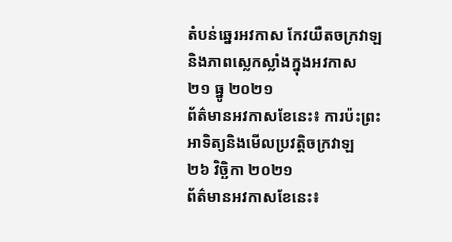តំបន់ឆ្នេរអវកាស កែវយឺតចក្រវាឡ និងភាពស្លេកស្លាំងក្នុងអវកាស
២១ ធ្នូ ២០២១
ព័ត៌មានអវកាសខែនេះ៖ ការប៉ះព្រះអាទិត្យនិងមើលប្រវត្តិចក្រវាឡ
២៦ វិច្ឆិកា ២០២១
ព័ត៌មានអវកាសខែនេះ៖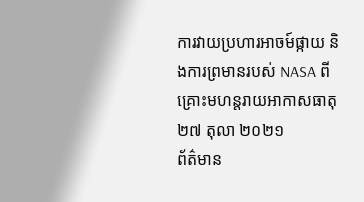ការវាយប្រហារអាចម៍ផ្កាយ និងការព្រមានរបស់ NASA ពីគ្រោះមហន្តរាយអាកាសធាតុ
២៧ តុលា ២០២១
ព័ត៌មាន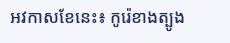អវកាសខែនេះ៖ កូរ៉េខាងត្បូង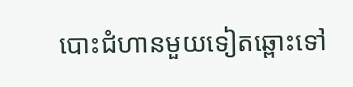បោះជំហានមួយទៀតឆ្ពោះទៅ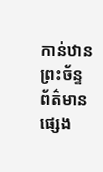កាន់ឋានព្រះច័ន្ទ
ព័ត៌មានផ្សេង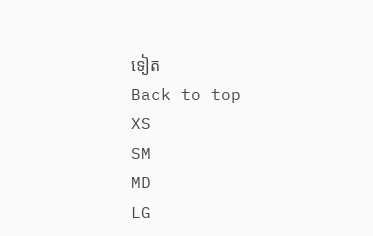ទៀត
Back to top
XS
SM
MD
LG